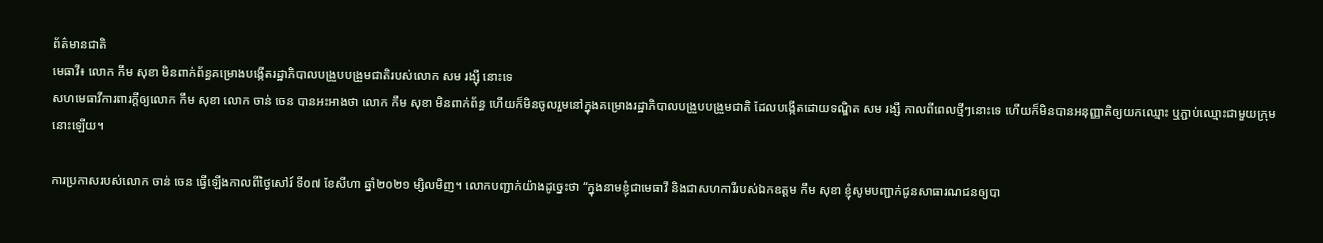ព័ត៌មានជាតិ
មេធាវី៖ លោក កឹម សុខា មិនពាក់ព័ន្ធគម្រោងបង្កើតរដ្ឋាភិបាលបង្រួបបង្រួមជាតិរបស់លោក សម រង្ស៊ី នោះទេ
សហមេធាវីការពារក្តីឲ្យលោក កឹម សុខា លោក ចាន់ ចេន បានអះអាងថា លោក កឹម សុខា មិនពាក់ព័ន្ធ ហើយក៏មិនចូលរួមនៅក្នុងគម្រោងរដ្ឋាភិបាលបង្រួបបង្រួមជាតិ ដែលបង្កើតដោយទណ្ឌិត សម រង្សី កាលពីពេលថ្មីៗនោះទេ ហើយក៏មិនបានអនុញ្ញាតិឲ្យយកឈ្មោះ ឬភ្ជាប់ឈ្មោះជាមួយក្រុមនោះឡើយ។

ការប្រកាសរបស់លោក ចាន់ ចេន ធ្វើឡើងកាលពីថ្ងៃសៅរ៍ ទី០៧ ខែសីហា ឆ្នាំ២០២១ ម្សិលមិញ។ លោកបញ្ជាក់យ៉ាងដូច្នេះថា “ក្នុងនាមខ្ញុំជាមេធាវី និងជាសហការីរបស់ឯកឧត្តម កឹម សុខា ខ្ញុំសូមបញ្ជាក់ជូនសាធារណជនឲ្យបា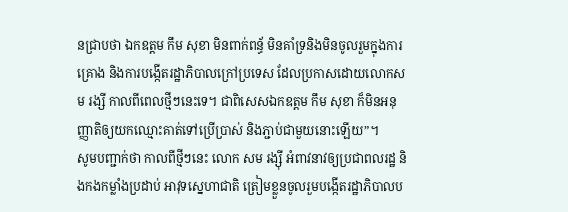នជ្រាបថា ឯកឧត្តម កឹម សុខា មិនពាក់ពន្ធ័ មិនគាំទ្រនិងមិនចូលរួមក្នុងការគ្រោង និងការបង្កើតរដ្ឋាភិបាលក្រៅប្រទេស ដែលប្រកាសដោយលោកសម រង្សី កាលពីពេលថ្មីៗនេះទេ។ ជាពិសេសឯកឧត្តម កឹម សុខា ក៏មិនអនុញ្ញាតិឲ្យយកឈ្មោះគាត់ទៅប្រើប្រាស់ និងភ្ជាប់ជាមួយនោះឡើយ”។
សូមបញ្ជាក់ថា កាលពីថ្មីៗនេះ លោក សម រង្ស៊ី អំពាវនាវឲ្យប្រជាពលរដ្ឋ និងកងកម្លាំងប្រដាប់ អាវុទស្នេហាជាតិ ត្រៀមខ្លួនចូលរួមបង្កើតរដ្ឋាភិបាលប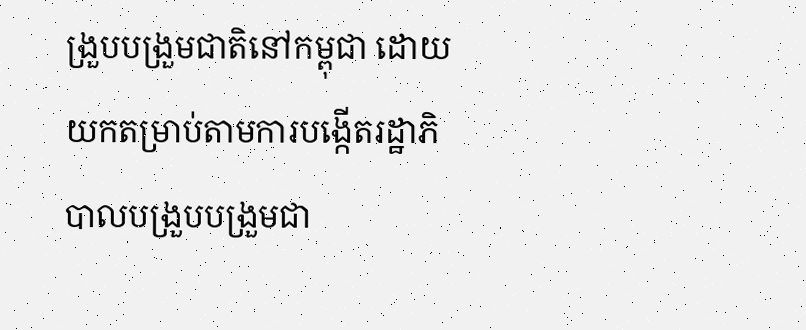ង្រួបបង្រួមជាតិនៅកម្ពុជា ដោយយកតម្រាប់តាមការបង្កើតរដ្ឋាភិបាលបង្រួបបង្រួមជា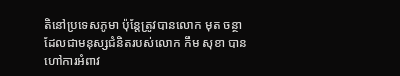តិនៅប្រទេសភូមា ប៉ុន្តែត្រូវបានលោក មុត ចន្ថា ដែលជាមនុស្សជំនិតរបស់លោក កឹម សុខា បានហៅការអំពាវ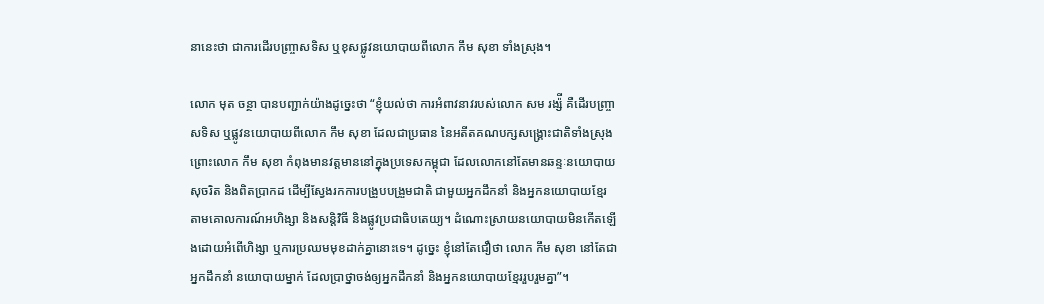នានេះថា ជាការដើរបញ្រ្ចាសទិស ឬខុសផ្លូវនយោបាយពីលោក កឹម សុខា ទាំងស្រុង។

លោក មុត ចន្ថា បានបញ្ជាក់យ៉ាងដូច្នេះថា “ខ្ញុំយល់ថា ការអំពាវនាវរបស់លោក សម រង្ស៉ី គឺដើរបញ្រ្ចាសទិស ឬផ្លូវនយោបាយពីលោក កឹម សុខា ដែលជាប្រធាន នៃអតីតគណបក្សសង្រ្គោះជាតិទាំងស្រុង ព្រោះលោក កឹម សុខា កំពុងមានវត្តមាននៅក្នុងប្រទេសកម្ពុជា ដែលលោកនៅតែមានឆន្ទៈនយោបាយសុចរិត និងពិតប្រាកដ ដើម្បីស្វែងរកការបង្រួបបង្រួមជាតិ ជាមួយអ្នកដឹកនាំ និងអ្នកនយោបាយខ្មែរ តាមគោលការណ៍អហិង្សា និងសន្តិវិធី និងផ្លូវប្រជាធិបតេយ្យ។ ដំណោះស្រាយនយោបាយមិនកើតឡើងដោយអំពើហិង្សា ឬការប្រឈមមុខដាក់គ្នានោះទេ។ ដូច្នេះ ខ្ញុំនៅតែជឿថា លោក កឹម សុខា នៅតែជាអ្នកដឹកនាំ នយោបាយម្នាក់ ដែលប្រាថ្នាចង់ឲ្យអ្នកដឹកនាំ និងអ្នកនយោបាយខ្មែររួបរួមគ្នា”។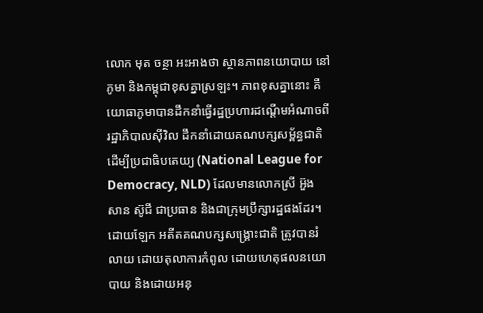លោក មុត ចន្ថា អះអាងថា ស្ថានភាពនយោបាយ នៅភូមា និងកម្ពុជាខុសគ្នាស្រឡះ។ ភាពខុសគ្នានោះ គឺយោធាភូមាបានដឹកនាំធ្វើរដ្ឋប្រហារដណ្តើមអំណាចពីរដ្ឋាភិបាលស៊ីវិល ដឹកនាំដោយគណបក្សសម្ព័ន្ធជាតិ ដើម្បីប្រជាធិបតេយ្យ (National League for Democracy, NLD) ដែលមានលោកស្រី អ៊ួង សាន ស៊ូជី ជាប្រធាន និងជាក្រុមប្រឹក្សារដ្ឋផងដែរ។ ដោយឡែក អតីតគណបក្សសង្រ្គោះជាតិ ត្រូវបានរំលាយ ដោយតុលាការកំពូល ដោយហេតុផលនយោបាយ និងដោយអនុ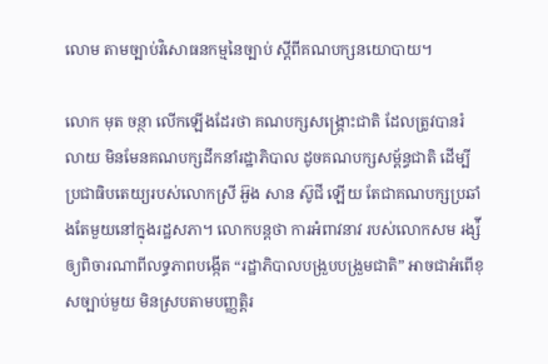លោម តាមច្បាប់វិសោធនកម្មនៃច្បាប់ ស្តីពីគណបក្សនយោបាយ។

លោក មុត ចន្ថា លើកឡើងដែរថា គណបក្សសង្រ្គោះជាតិ ដែលត្រូវបានរំលាយ មិនមែនគណបក្សដឹកនាំរដ្ឋាភិបាល ដូចគណបក្សសម្ព័ន្ធជាតិ ដើម្បីប្រជាធិបតេយ្យរបស់លោកស្រី អ៊ួង សាន ស៊ូជី ឡើយ តែជាគណបក្សប្រឆាំងតែមួយនៅក្នុងរដ្ឋសភា។ លោកបន្តថា ការអំពាវនាវ របស់លោកសម រង្ស៉ី ឲ្យពិចារណាពីលទ្ធភាពបង្កើត “រដ្ឋាភិបាលបង្រួបបង្រួមជាតិ” អាចជាអំពើខុសច្បាប់មួយ មិនស្របតាមបញ្ញត្តិរ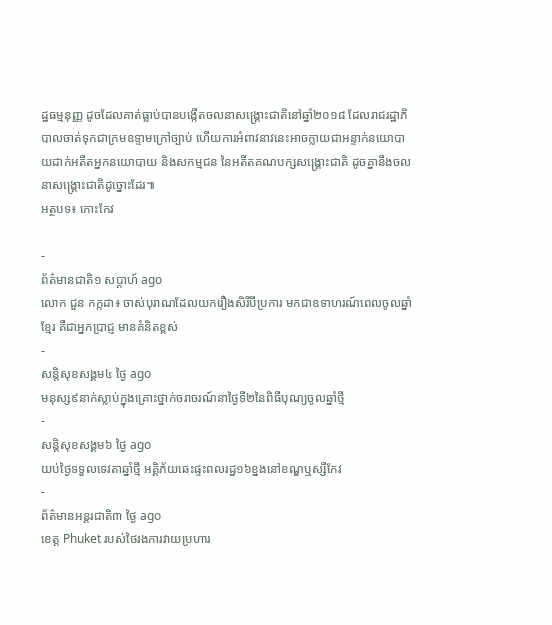ដ្ឋធម្មនុញ្ញ ដូចដែលគាត់ធ្លាប់បានបង្កើតចលនាសង្រ្គោះជាតិនៅឆ្នាំ២០១៨ ដែលរាជរដ្ឋាភិបាលចាត់ទុកជាក្រមឧទ្ទាមក្រៅច្បាប់ ហើយការអំពាវនាវនេះអាចក្លាយជាអន្ទាក់នយោបាយដាក់អតីតអ្នកនយោបាយ និងសកម្មជន នៃអតីតគណបក្សសង្រ្គោះជាតិ ដូចគ្នានឹងចលនាសង្រ្គោះជាតិដូច្នោះដែរ៕
អត្ថបទ៖ កោះកែវ

-
ព័ត៌មានជាតិ១ សប្តាហ៍ ago
លោក ជួន កក្កដា៖ ចាស់បុរាណដែលយករឿងសិរីបីប្រការ មកជាឧទាហរណ៍ពេលចូលឆ្នាំខ្មែរ គឺជាអ្នកប្រាជ្ញ មានគំនិតខ្ពស់
-
សន្តិសុខសង្គម៤ ថ្ងៃ ago
មនុស្ស៩នាក់ស្លាប់ក្នុងគ្រោះថ្នាក់ចរាចរណ៍នាថ្ងៃទី២នៃពិធីបុណ្យចូលឆ្នាំថ្មី
-
សន្តិសុខសង្គម៦ ថ្ងៃ ago
យប់ថ្ងៃទទួលទេវតាឆ្នាំថ្មី អគ្គិភ័យឆេះផ្ទះពលរដ្ឋ១៦ខ្នងនៅខណ្ឌឬស្សីកែវ
-
ព័ត៌មានអន្ដរជាតិ៣ ថ្ងៃ ago
ខេត្ត Phuket របស់ថៃរងការវាយប្រហារ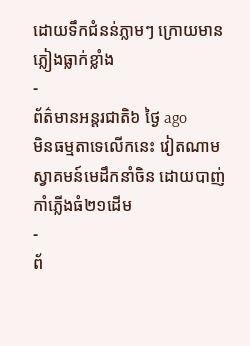ដោយទឹកជំនន់ភ្លាមៗ ក្រោយមានភ្លៀងធ្លាក់ខ្លាំង
-
ព័ត៌មានអន្ដរជាតិ៦ ថ្ងៃ ago
មិនធម្មតាទេលើកនេះ វៀតណាមស្វាគមន៍មេដឹកនាំចិន ដោយបាញ់កាំភ្លើងធំ២១ដើម
-
ព័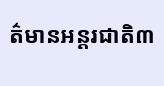ត៌មានអន្ដរជាតិ៣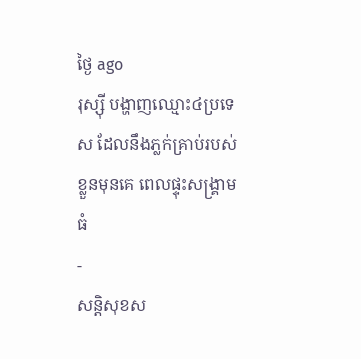ថ្ងៃ ago
រុស្ស៊ី បង្ហាញឈ្មោះ៤ប្រទេស ដែលនឹងភ្លក់គ្រាប់របស់ខ្លួនមុនគេ ពេលផ្ទុះសង្គ្រាមធំ
-
សន្តិសុខស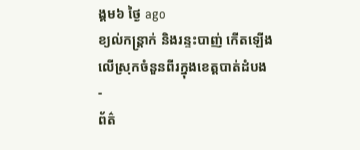ង្គម៦ ថ្ងៃ ago
ខ្យល់កន្ត្រាក់ និងរន្ទះបាញ់ កើតឡើងលើស្រុកចំនួនពីរក្នុងខេត្តបាត់ដំបង
-
ព័ត៌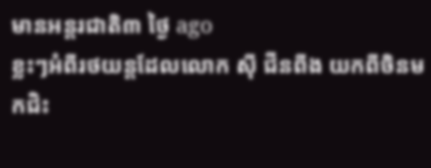មានអន្ដរជាតិ៣ ថ្ងៃ ago
ខ្លះៗអំពីរថយន្តដែលលោក ស៊ី ជីនពីង យកពីចិនមកជិះ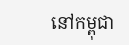នៅកម្ពុជា